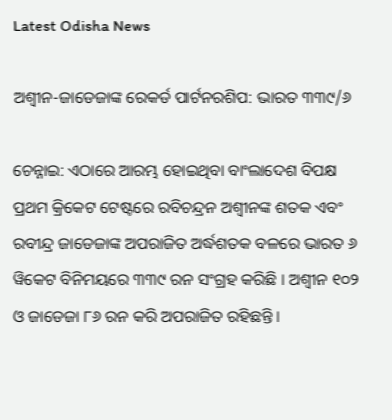Latest Odisha News

ଅଶ୍ୱୀନ-ଜାଡେଜାଙ୍କ ରେକର୍ଡ ପାର୍ଟନରଶିପ: ଭାରତ ୩୩୯/୬

ଚେନ୍ନାଇ: ଏଠାରେ ଆରମ୍ଭ ହୋଇଥିବା ବାଂଲାଦେଶ ବିପକ୍ଷ ପ୍ରଥମ କ୍ରିକେଟ ଟେଷ୍ଟରେ ରବିଚନ୍ଦ୍ରନ ଅଶ୍ୱୀନଙ୍କ ଶତକ ଏବଂ ରବୀନ୍ଦ୍ର ଜାଡେଜାଙ୍କ ଅପରାଜିତ ଅର୍ଦ୍ଧଶତକ ବଳରେ ଭାରତ ୬ ୱିକେଟ ବିନିମୟରେ ୩୩୯ ରନ ସଂଗ୍ରହ କରିଛି । ଅଶ୍ୱୀନ ୧୦୨ ଓ ଜାଡେଜା ୮୬ ରନ କରି ଅପରାଜିତ ରହିଛନ୍ତି ।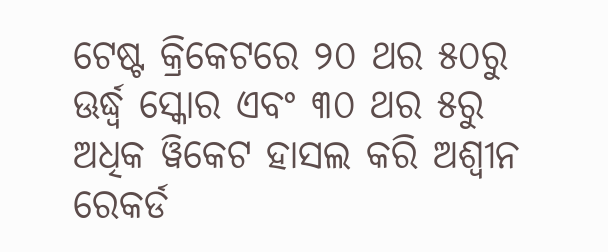ଟେଷ୍ଟ କ୍ରିକେଟରେ ୨୦ ଥର ୫୦ରୁ ଊର୍ଦ୍ଧ୍ୱ ସ୍କୋର ଏବଂ ୩୦ ଥର ୫ରୁ ଅଧିକ ୱିକେଟ ହାସଲ କରି ଅଶ୍ୱୀନ ରେକର୍ଡ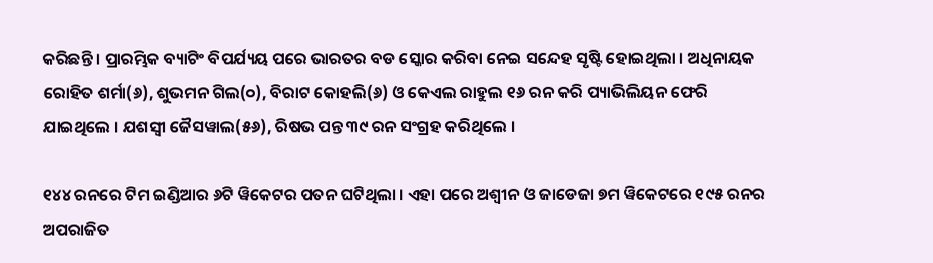କରିଛନ୍ତି । ପ୍ରାରମ୍ଭିକ ବ୍ୟାଟିଂ ବିପର୍ଯ୍ୟୟ ପରେ ଭାରତର ବଡ ସ୍କୋର କରିବା ନେଇ ସନ୍ଦେହ ସୃଷ୍ଟି ହୋଇଥିଲା । ଅଧିନାୟକ ରୋହିତ ଶର୍ମା(୬), ଶୁଭମନ ଗିଲ(୦), ବିରାଟ କୋହଲି(୬) ଓ କେଏଲ ରାହୁଲ ୧୬ ରନ କରି ପ୍ୟାଭିଲିୟନ ଫେରି ଯାଇଥିଲେ । ଯଶସ୍ୱୀ ଜୈସୱାଲ(୫୬), ରିଷଭ ପନ୍ତ ୩୯ ରନ ସଂଗ୍ରହ କରିଥିଲେ ।

୧୪୪ ରନରେ ଟିମ ଇଣ୍ଡିଆର ୬ଟି ୱିକେଟର ପତନ ଘଟିଥିଲା । ଏହା ପରେ ଅଶ୍ୱୀନ ଓ ଜାଡେଜା ୭ମ ୱିକେଟରେ ୧୯୫ ରନର ଅପରାଜିତ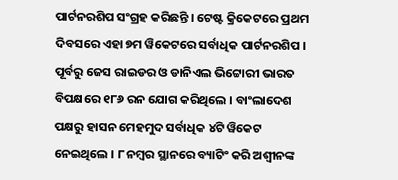ପାର୍ଟନରଶିପ ସଂଗ୍ରହ କରିଛନ୍ତି । ଟେଷ୍ଟ କ୍ରିକେଟରେ ପ୍ରଥମ ଦିବସରେ ଏହା ୭ମ ୱିକେଟରେ ସର୍ବାଧିକ ପାର୍ଟନରଶିପ । ପୂର୍ବରୁ ଜେସ ରାଇଡର ଓ ଡାନିଏଲ ଭିଟ୍ଟୋରୀ ଭାରତ ବିପକ୍ଷରେ ୧୮୬ ରନ ଯୋଗ କରିଥିଲେ । ବାଂଲାଦେଶ ପକ୍ଷରୁ ହାସନ ମେହମୁଦ ସର୍ବାଧିକ ୪ଟି ୱିକେଟ ନେଇଥିଲେ । ୮ ନମ୍ବର ସ୍ଥାନରେ ବ୍ୟାଟିଂ କରି ଅଶ୍ୱୀନଙ୍କ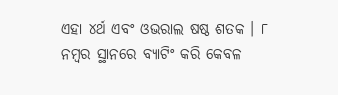ଏହା ୪ର୍ଥ ଏବଂ ଓଭରାଲ ଷଷ୍ଠ ଶତକ । ୮ ନମ୍ବର ସ୍ଥାନରେ ବ୍ୟାଟିଂ କରି କେବଳ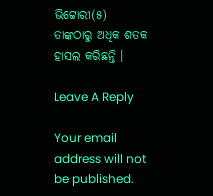ଭିଟ୍ଟୋରୀ(୫) ତାଙ୍କଠାରୁ ଅଧିକ ଶତକ ହାସଲ କରିଛନ୍ତି ।

Leave A Reply

Your email address will not be published.